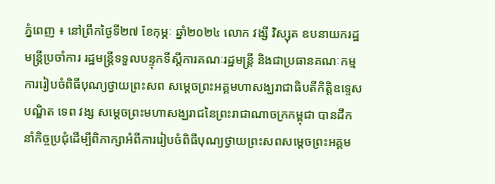ភ្នំពេញ ៖ នៅព្រឹកថ្ងៃទី២៧ ខែកុម្ភៈ ឆ្នាំ២០២៤ លោក វង្សី វិស្សុត ឧបនាយករដ្ឋមន្ត្រីប្រចាំការ រដ្ឋមន្ត្រីទទួលបន្ទុកទីស្តីការគណៈរដ្ឋមន្ត្រី និងជាប្រធានគណៈកម្មការរៀបចំពិធីបុណ្យថ្វាយព្រះសព សម្តេចព្រះអគ្គមហាសង្ឃរាជាធិបតីកិត្តិឧទ្ទេសបណ្ឌិត ទេព វង្ស សម្តេចព្រះមហាសង្ឃរាជនៃព្រះរាជាណាចក្រកម្ពុជា បានដឹកនាំកិច្ចប្រជុំដើម្បីពិភាក្សាអំពីការរៀបចំពិធីបុណ្យថ្វាយព្រះសពសម្តេចព្រះអគ្គម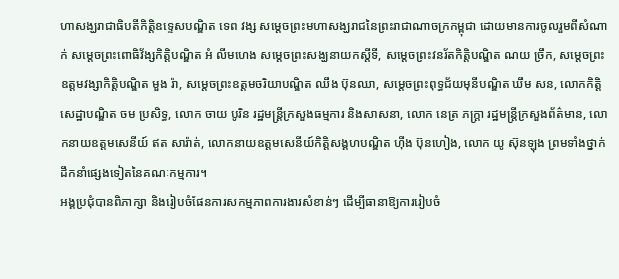ហាសង្ឃរាជាធិបតីកិត្តិឧទ្ទេសបណ្ឌិត ទេព វង្ស សម្តេចព្រះមហាសង្ឃរាជនៃព្រះរាជាណាចក្រកម្ពុជា ដោយមានការចូលរួមពីសំណាក់ សម្តេចព្រះពោធិវ័ង្សកិត្តិបណ្ឌិត អំ លីមហេង សម្តេចព្រះសង្ឃនាយកស្តីទី, សម្តេចព្រះវនរ័តកិត្តិបណ្ឌិត ណយ ច្រឹក, សម្តេចព្រះឧត្តមវង្សាកិត្តិបណ្ឌិត មួង រ៉ា, សម្តេចព្រះឧត្តមចរិយាបណ្ឌិត ឈឹង ប៊ុនឈា, សម្តេចព្រះពុទ្ធជ័យមុនីបណ្ឌិត ឃឹម សន, លោកកិត្តិសេដ្ឋាបណ្ឌិត ចម ប្រសិទ្ធ, លោក ចាយ បូរិន រដ្ឋមន្ត្រីក្រសួងធម្មការ និងសាសនា, លោក នេត្រ ភក្ត្រា រដ្ឋមន្ត្រីក្រសួងព័ត៌មាន, លោកនាយឧត្តមសេនីយ៍ ឥត សារ៉ាត់, លោកនាយឧត្តមសេនីយ៍កិត្តិសង្គហបណ្ឌិត ហ៊ីង ប៊ុនហៀង, លោក យូ ស៊ុនឡុង ព្រមទាំងថ្នាក់ដឹកនាំផ្សេងទៀតនៃគណៈកម្មការ។
អង្គប្រជុំបានពិភាក្សា និងរៀបចំផែនការសកម្មភាពការងារសំខាន់ៗ ដើម្បីធានាឱ្យការរៀបចំ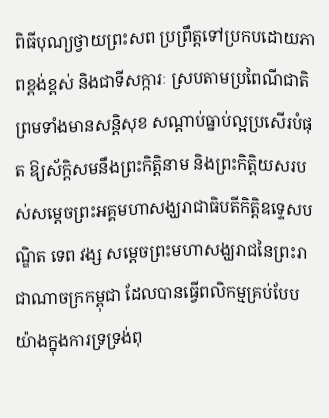ពិធីបុណ្យថ្វាយព្រះសព ប្រព្រឹត្តទៅប្រកបដោយភាពខ្ពង់ខ្ពស់ និងជាទីសក្ការៈ ស្របតាមប្រពៃណីជាតិ ព្រមទាំងមានសន្តិសុខ សណ្តាប់ធ្នាប់ល្អប្រសើរបំផុត ឱ្យស័ក្តិសមនឹងព្រះកិត្តិនាម និងព្រះកិត្តិយសរបស់សម្តេចព្រះអគ្គមហាសង្ឃរាជាធិបតីកិត្តិឧទ្ទេសបណ្ឌិត ទេព វង្ស សម្តេចព្រះមហាសង្ឃរាជនៃព្រះរាជាណាចក្រកម្ពុជា ដែលបានធ្វើពលិកម្មគ្រប់បែបយ៉ាងក្នុងការទ្រទ្រង់ពុ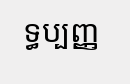ទ្ធប្បញ្ញ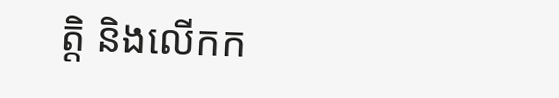ត្តិ និងលើកក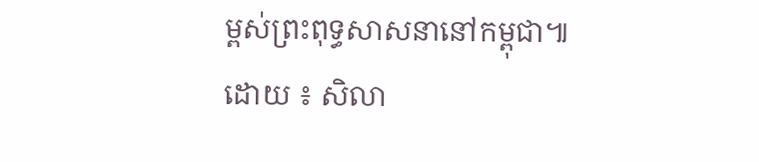ម្ពស់ព្រះពុទ្ធសាសនានៅកម្ពុជា៕
ដោយ ៖ សិលា